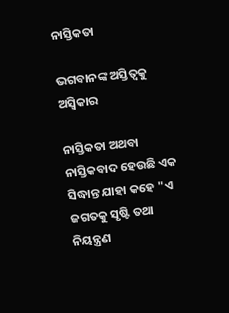ନାସ୍ତିକତା

ଭଗବାନଙ୍କ ଅସ୍ତିତ୍ଵକୁ ଅସ୍ଵିକାର

ନାସ୍ତିକତା ଅଥବା ନାସ୍ତିକବାଦ ହେଉଛି ଏକ ସିଦ୍ଧାନ୍ତ ଯାହା କହେ "ଏ ଜଗତକୁ ସୃଷ୍ଟି ତଥା ନିୟନ୍ତ୍ରଣ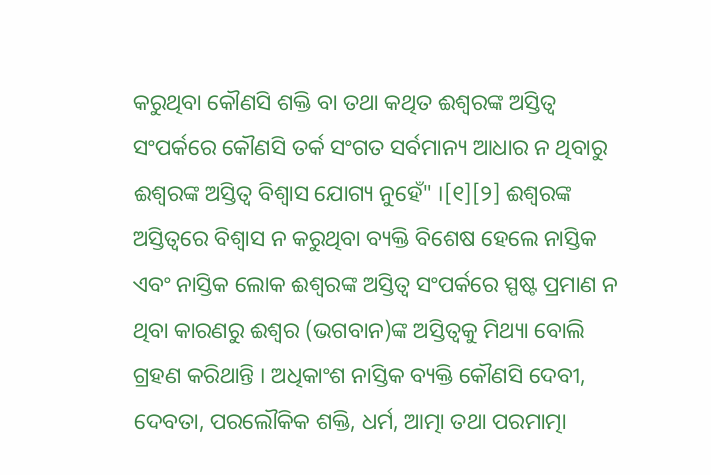କରୁଥିବା କୌଣସି ଶକ୍ତି ବା ତଥା କଥିତ ଈଶ୍ୱରଙ୍କ ଅସ୍ତିତ୍ୱ ସଂପର୍କରେ କୌଣସି ତର୍କ ସଂଗତ ସର୍ବମାନ୍ୟ ଆଧାର ନ ଥିବାରୁ ଈଶ୍ୱରଙ୍କ ଅସ୍ତିତ୍ୱ ବିଶ୍ୱାସ ଯୋଗ୍ୟ ନୁହେଁ" ।[୧][୨] ଈଶ୍ୱରଙ୍କ ଅସ୍ତିତ୍ୱରେ ବିଶ୍ୱାସ ନ କରୁଥିବା ବ୍ୟକ୍ତି ବିଶେଷ ହେଲେ ନାସ୍ତିକ ଏବଂ ନାସ୍ତିକ ଲୋକ ଈଶ୍ୱରଙ୍କ ଅସ୍ତିତ୍ୱ ସଂପର୍କରେ ସ୍ପଷ୍ଟ ପ୍ରମାଣ ନ ଥିବା କାରଣରୁ ଈଶ୍ୱର (ଭଗବାନ)ଙ୍କ ଅସ୍ତିତ୍ୱକୁ ମିଥ୍ୟା ବୋଲି ଗ୍ରହଣ କରିଥାନ୍ତି । ଅଧିକାଂଶ ନାସ୍ତିକ ବ୍ୟକ୍ତି କୌଣସି ଦେବୀ, ଦେବତା, ପରଲୌକିକ ଶକ୍ତି, ଧର୍ମ, ଆତ୍ମା ତଥା ପରମାତ୍ମା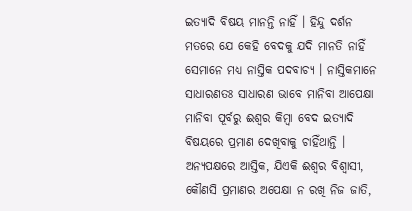ଇତ୍ୟାଦି ବିଷୟ ମାନନ୍ତି ନାହିଁ । ହିନ୍ଦୁ ଦର୍ଶନ ମତରେ ଯେ କେହି ବେଦକୁ ଯଦି ମାନତି ନାହିଁ ସେମାନେ ମଧ୍ୟ ନାସ୍ତିକ ପଦବାଚ୍ୟ । ନାସ୍ତିକମାନେ ସାଧାରଣତଃ ସାଧାରଣ ଭାବେ ମାନିବା ଆପେକ୍ଷା ମାନିବା ପୂର୍ବରୁ ଈଶ୍ୱର କିମ୍ବା ବେଦ ଇତ୍ୟାଦି ବିଷୟରେ ପ୍ରମାଣ ଦେଖିବାକୁ ଚାହିଁଥାନ୍ତି । ଅନ୍ୟପକ୍ଷରେ ଆସ୍ତିକ, ଯିଏକି ଈଶ୍ୱର ବିଶ୍ୱାସୀ, କୌଣସି ପ୍ରମାଣର ଅପେକ୍ଷା ନ ରଖି ନିଜ ଜାତି,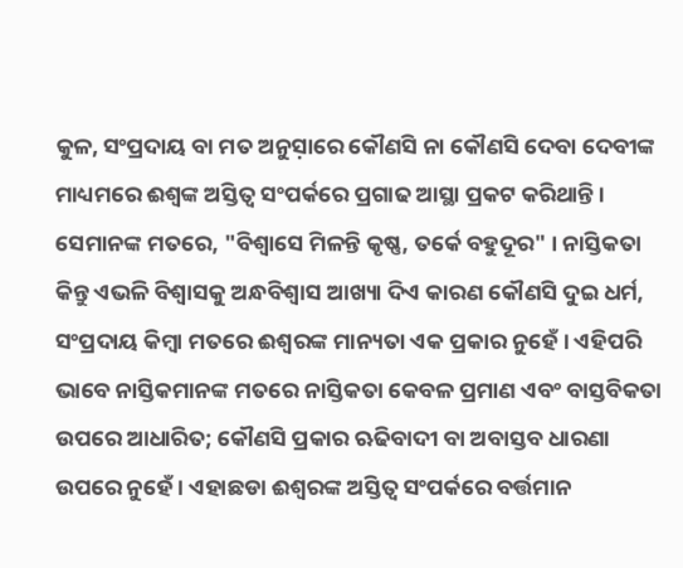କୁଳ, ସଂପ୍ରଦାୟ ବା ମତ ଅନୁସ଼ାରେ କୌଣସି ନା କୌଣସି ଦେବା ଦେବୀଙ୍କ ମାଧ୍ୟମରେ ଈଶ୍ୱଙ୍କ ଅସ୍ତିତ୍ୱ ସଂପର୍କରେ ପ୍ରଗାଢ ଆସ୍ଥା ପ୍ରକଟ କରିଥାନ୍ତି । ସେମାନଙ୍କ ମତରେ, "ବିଶ୍ୱାସେ ମିଳନ୍ତି କୃଷ୍ଣ, ତର୍କେ ବହୁଦୂର" । ନାସ୍ତିକତା କିନ୍ତୁ ଏଭଳି ବିଶ୍ୱାସକୁ ଅନ୍ଧବିଶ୍ୱାସ ଆଖ୍ୟା ଦିଏ କାରଣ କୌଣସି ଦୁଇ ଧର୍ମ, ସଂପ୍ରଦାୟ କିମ୍ବା ମତରେ ଈଶ୍ୱରଙ୍କ ମାନ୍ୟତା ଏକ ପ୍ରକାର ନୁହେଁ । ଏହିପରି ଭାବେ ନାସ୍ତିକମାନଙ୍କ ମତରେ ନାସ୍ତିକତା କେବଳ ପ୍ରମାଣ ଏବଂ ବାସ୍ତବିକତା ଉପରେ ଆଧାରିତ; କୌଣସି ପ୍ରକାର ଋଢିବାଦୀ ବା ଅବାସ୍ତବ ଧାରଣା ଉପରେ ନୁହେଁ । ଏହାଛଡା ଈଶ୍ୱରଙ୍କ ଅସ୍ତିତ୍ୱ ସଂପର୍କରେ ବର୍ତ୍ତମାନ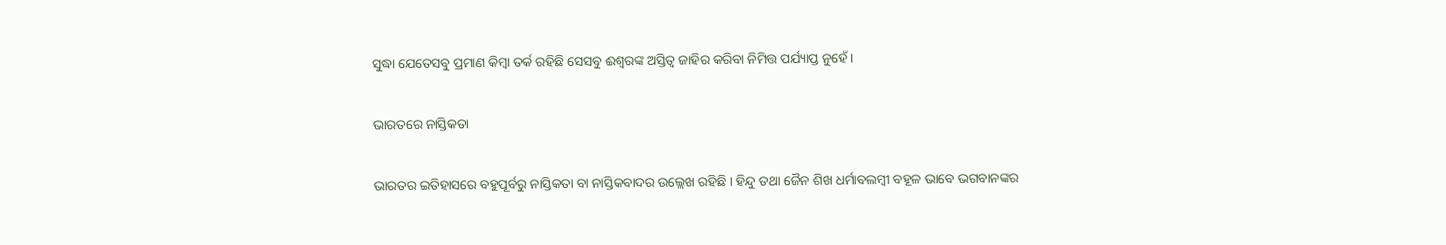ସୁଦ୍ଧା ଯେତେସବୁ ପ୍ରମାଣ କିମ୍ବା ତର୍କ ରହିଛି ସେସବୁ ଈଶ୍ୱରଙ୍କ ଅସ୍ତିତ୍ୱ ଜାହିର କରିବା ନିମିତ୍ତ ପର୍ଯ୍ୟାପ୍ତ ନୁହେଁ ।

ଭାରତରେ ନାସ୍ତିକତା

ଭାରତର ଇତିହାସରେ ବହୁପୂର୍ବରୁ ନାସ୍ତିକତା ବା ନାସ୍ତିକବାଦର ଉଲ୍ଲେଖ ରହିଛି । ହିନ୍ଦୁ ତଥା ଜୈନ ଶିଖ ଧର୍ମାବଲମ୍ବୀ ବହୂଳ ଭାବେ ଭଗବାନଙ୍କର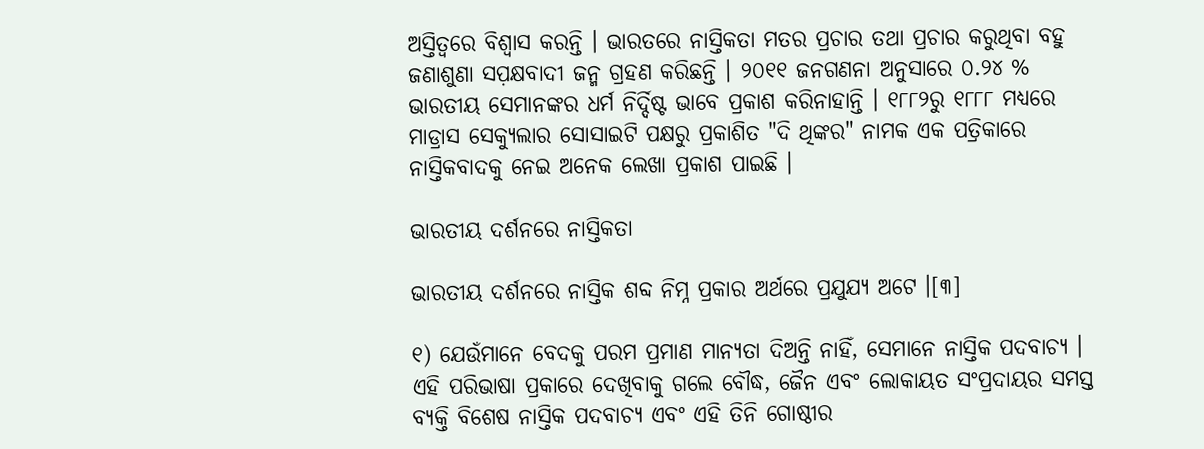ଅସ୍ତିତ୍ୱରେ ବିଶ୍ୱାସ କରନ୍ତି । ଭାରତରେ ନାସ୍ତିକତା ମତର ପ୍ରଚାର ତଥା ପ୍ରଚାର କରୁଥିବା ବହୁ ଜଣାଶୁଣା ସପ଼କ୍ଷବାଦୀ ଜନ୍ମ ଗ୍ରହଣ କରିଛନ୍ତି । ୨୦୧୧ ଜନଗଣନା ଅନୁସାରେ ୦.୨୪ % ଭାରତୀୟ ସେମାନଙ୍କର ଧର୍ମ ନିର୍ଦ୍ଦିଷ୍ଟ ଭାବେ ପ୍ରକାଶ କରିନାହାନ୍ତି । ୧୮୮୨ରୁ ୧୮୮୮ ମଧ୍ୟରେ ମାଡ୍ରାସ ସେକ୍ୟୁଲାର ସୋସାଇଟି ପକ୍ଷରୁ ପ୍ରକାଶିତ "ଦି ଥିଙ୍କର" ନାମକ ଏକ ପତ୍ରିକାରେ ନାସ୍ତିକବାଦକୁ ନେଇ ଅନେକ ଲେଖା ପ୍ରକାଶ ପାଇଛି ।

ଭାରତୀୟ ଦର୍ଶନରେ ନାସ୍ତିକତା

ଭାରତୀୟ ଦର୍ଶନରେ ନାସ୍ତିକ ଶବ୍ଦ ନିମ୍ନ ପ୍ରକାର ଅର୍ଥରେ ପ୍ରଯୁଯ୍ୟ ଅଟେ ।[୩]

୧) ଯେଉଁମାନେ ବେଦକୁ ପରମ ପ୍ରମାଣ ମାନ୍ୟତା ଦିଅନ୍ତି ନାହିଁ, ସେମାନେ ନାସ୍ତିକ ପଦବାଚ୍ୟ । ଏହି ପରିଭାଷା ପ୍ରକାରେ ଦେଖିବାକୁ ଗଲେ ବୌଦ୍ଧ, ଜୈନ ଏବଂ ଲୋକାୟତ ସଂପ୍ରଦାୟର ସମସ୍ତ ବ୍ୟକ୍ତି ବିଶେଷ ନାସ୍ତିକ ପଦବାଚ୍ୟ ଏବଂ ଏହି ତିନି ଗୋଷ୍ଠୀର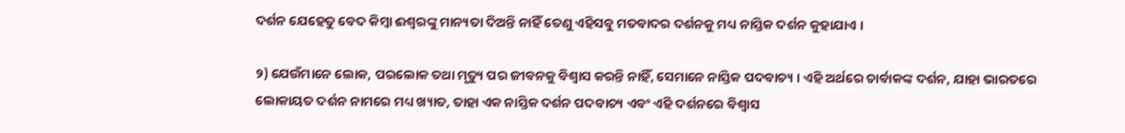ଦର୍ଶନ ଯେହେତୁ ବେଦ କିମ୍ବା ଈଶ୍ୱରଙ୍କୁ ମାନ୍ୟତା ଦିଅନ୍ତି ନାହିଁ ତେଣୁ ଏହିସବୁ ମତବାଦର ଦର୍ଶନକୁ ମଧ୍ୟ ନାସ୍ତିକ ଦର୍ଶନ କୁହାଯାଏ ।

୨) ଯେଉଁମାନେ ଲୋକ, ପରଲୋକ ତଥା ମୃତ୍ୟୁ ପର ଜୀବନକୁ ବିଶ୍ୱାସ କରନ୍ତି ନାହିଁ, ସେମାନେ ନାସ୍ତିକ ପଦବାଚ୍ୟ । ଏହି ଅର୍ଥରେ ଚାର୍ବାକଙ୍କ ଦର୍ଶନ, ଯାହା ଭାରତରେ ଲୋକାୟତ ଦର୍ଶନ ନାମରେ ମଧ୍ୟ ଖ୍ୟାତ, ତାହା ଏକ ନାସ୍ତିକ ଦର୍ଶନ ପଦବାଚ୍ୟ ଏବଂ ଏହି ଦର୍ଶନରେ ବିଶ୍ୱାସ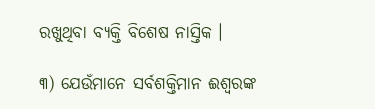ରଖୁଥିବା ବ୍ୟକ୍ତି ବିଶେଷ ନାସ୍ତିକ ।

୩) ଯେଉଁମାନେ ସର୍ବଶକ୍ତିମାନ ଈଶ୍ୱରଙ୍କ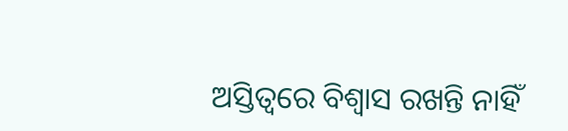ଅସ୍ତିତ୍ୱରେ ବିଶ୍ୱାସ ରଖନ୍ତି ନାହିଁ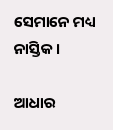ସେମାନେ ମଧ୍ୟ ନାସ୍ତିକ ।

ଆଧାର